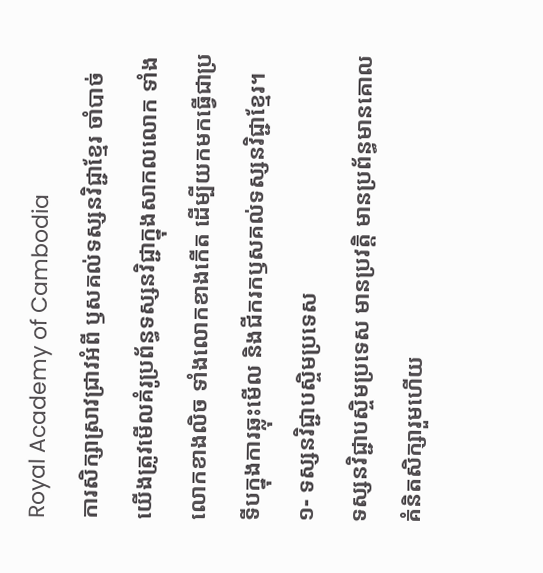Royal Academy of Cambodia
ការសិក្សាស្រាវជ្រាវអំពី ឫសគល់ទស្សនវិជ្ជាខ្មែរ ចាំបាច់យើងត្រូវមើលគំរូប្រព័ន្ធទស្សនវិជ្ជាក្នុងសាកលលោក ទាំងលោកខាងលិច ទាំងលោកខាងកើត ដើម្បីយកមកធ្វើជាប្រទីបក្នុងការឆ្លុះមើល និងជីករកឫសគល់ទស្សនវិជ្ជាខ្មែរ។
១- ទស្សនវិជ្ជាបស្ចិមប្រទេស
ទស្សនវិជ្ជាបស្ចិមប្រទេស មានប្រវត្តិ មានប្រព័ន្ធមានគោលគំនិតសិក្សារួមហើយ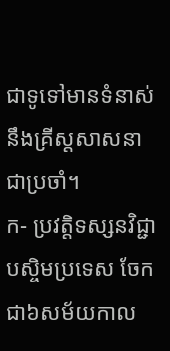ជាទូទៅមានទំនាស់នឹងគ្រីស្តសាសនាជាប្រចាំ។
ក- ប្រវត្តិទស្សនវិជ្ជាបស្ចិមប្រទេស ចែកជា៦សម័យកាល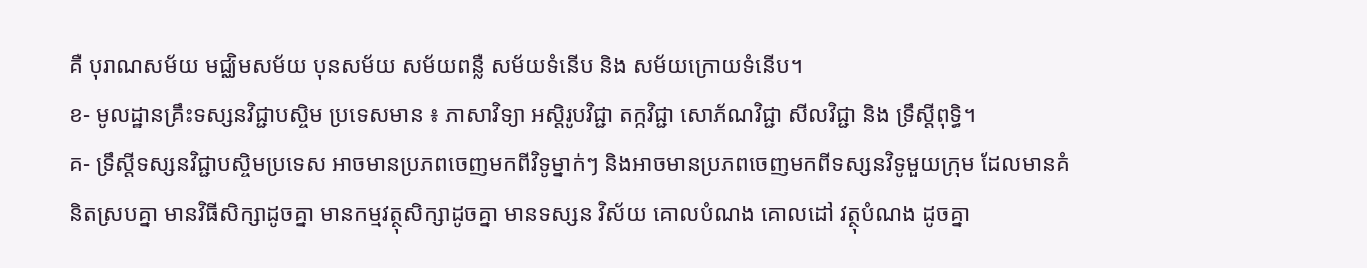គឺ បុរាណសម័យ មជ្ឈិមសម័យ បុនសម័យ សម័យពន្លឺ សម័យទំនើប និង សម័យក្រោយទំនើប។
ខ- មូលដ្ឋានគ្រឹះទស្សនវិជ្ជាបស្ចិម ប្រទេសមាន ៖ ភាសាវិទ្យា អស្តិរូបវិជ្ជា តក្កវិជ្ជា សោភ័ណវិជ្ជា សីលវិជ្ជា និង ទ្រឹស្តីពុទ្ធិ។
គ- ទ្រឹស្តីទស្សនវិជ្ជាបស្ចិមប្រទេស អាចមានប្រភពចេញមកពីវិទូម្នាក់ៗ និងអាចមានប្រភពចេញមកពីទស្សនវិទូមួយក្រុម ដែលមានគំនិតស្របគ្នា មានវិធីសិក្សាដូចគ្នា មានកម្មវត្ថុសិក្សាដូចគ្នា មានទស្សន វិស័យ គោលបំណង គោលដៅ វត្ថុបំណង ដូចគ្នា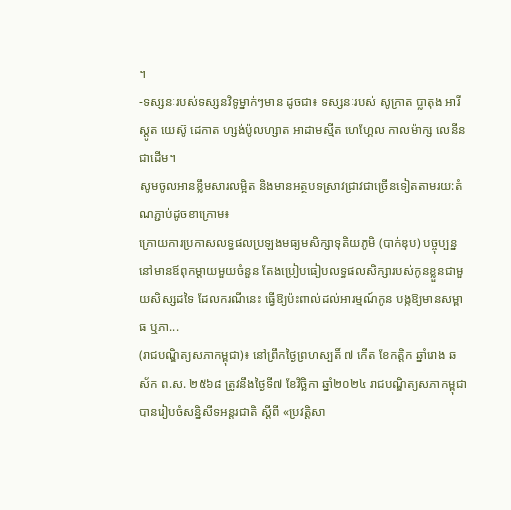។
-ទស្សនៈរបស់ទស្សនវិទូម្នាក់ៗមាន ដូចជា៖ ទស្សនៈរបស់ សូក្រាត ប្លាតុង អារីស្តូត យេស៊ូ ដេកាត ហ្សង់ប៉ូលហ្សាត អាដាមស្មីត ហេហ្គែល កាលម៉ាក្ស លេនីន ជាដើម។
សូមចូលអានខ្លឹមសារលម្អិត និងមានអត្ថបទស្រាវជ្រាវជាច្រើនទៀតតាមរយ:តំណភ្ជាប់ដូចខាក្រោម៖
ក្រោយការប្រកាសលទ្ធផលប្រឡងមធ្យមសិក្សាទុតិយភូមិ (បាក់ឌុប) បច្ចុប្បន្ន នៅមានឪពុកម្ដាយមួយចំនួន តែងប្រៀបធៀបលទ្ធផលសិក្សារបស់កូនខ្លួនជាមួយសិស្សដទៃ ដែលករណីនេះ ធ្វើឱ្យប៉ះពាល់ដល់អារម្មណ៍កូន បង្កឱ្យមានសម្ពាធ ឬភា...
(រាជបណ្ឌិត្យសភាកម្ពុជា)៖ នៅព្រឹកថ្ងៃព្រហស្បតិ៍ ៧ កើត ខែកត្ដិក ឆ្នាំរោង ឆស័ក ព.ស. ២៥៦៨ ត្រូវនឹងថ្ងៃទី៧ ខែវិច្ឆិកា ឆ្នាំ២០២៤ រាជបណ្ឌិត្យសភាកម្ពុជា បានរៀបចំសន្និសីទអន្តរជាតិ ស្ដីពី «ប្រវត្តិសា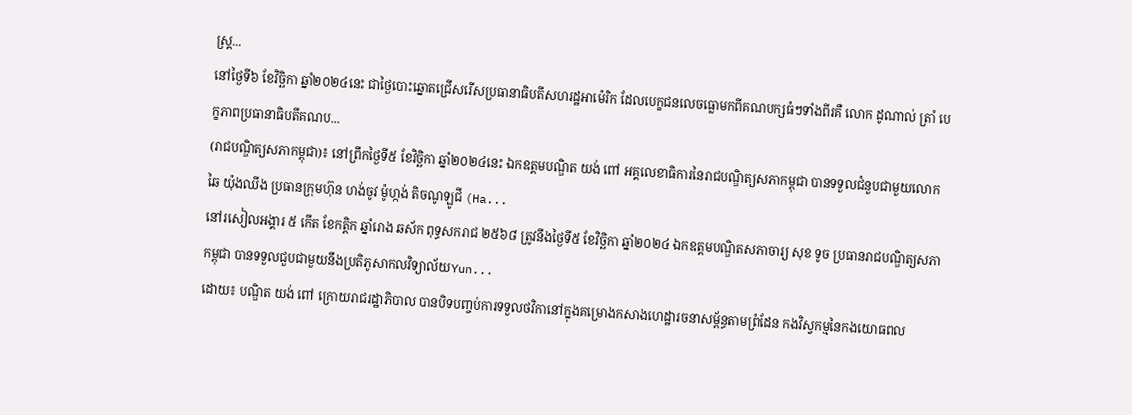ស្ត្រ...
នៅថ្ងៃទី៦ ខែវិច្ឆិកា ឆ្នាំ២០២៤នេះ ជាថ្ងៃបោះឆ្នោតជ្រើសរើសប្រធានាធិបតីសហរដ្ឋអាម៉េរិក ដែលបេក្ខជនលេចធ្លោមកពីគណបក្សធំៗទាំងពីរគឺ លោក ដូណាល់ ត្រាំ បេក្ខភាពប្រធានាធិបតីគណប...
(រាជបណ្ឌិត្យសភាកម្ពុជា)៖ នៅព្រឹកថ្ងៃទី៥ ខែវិច្ឆិកា ឆ្នាំ២០២៤នេះ ឯកឧត្តមបណ្ឌិត យង់ ពៅ អគ្គលេខាធិការនៃរាជបណ្ឌិត្យសភាកម្ពុជា បានទទួលជំនួបជាមួយលោក ឆៃ យ៉ុងឈីង ប្រធានក្រុមហ៊ុន ហង់ចូវ ម៉ូហ្កង់ តិចណូឡូជី (Ha...
នៅរសៀលអង្គារ ៥ កើត ខែកត្ដិក ឆ្នាំរោង ឆស័ក ពុទ្ធសករាជ ២៥៦៨ ត្រូវនឹងថ្ងៃទី៥ ខែវិច្ឆិកា ឆ្នាំ២០២៤ ឯកឧត្ដមបណ្ឌិតសភាចារ្យ សុខ ទូច ប្រធានរាជបណ្ឌិត្យសភាកម្ពុជា បានទទួលជួបជាមួយនឹងប្រតិភូសាកលវិទ្យាល័យYun...
ដោយ៖ បណ្ឌិត យង់ ពៅ ក្រោយរាជរដ្ឋាភិបាល បានបិទបញ្ចប់ការទទួលថវិកានៅក្នុងគម្រោងកសាងហេដ្ឋារចនាសម្ព័ន្ធតាមព្រំដែន កងវិស្វកម្មនៃកងយោធពល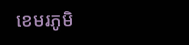ខេមរភូមិ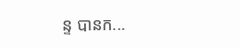ន្ទ បានក...